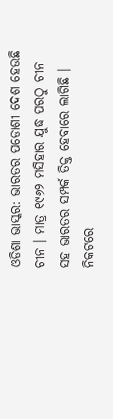ଓଡିଶା ଭାସ୍କର: ଭାରତର ପଡୋଶୀ ଦେଶ ହେଉଛି ଚୀନ । ମାତ୍ର ୧୯୬୨ ମସିହାର ଯୁଦ୍ଧ ପରଠୁ ଚୀନ ସହ ଭାରତର ସମ୍ପର୍କ ତିକ୍ତ ହେବାରେ ଲାଗିଛି । ନିକଟରେ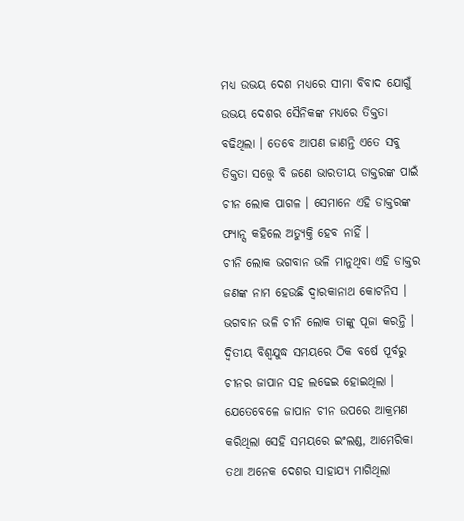ମଧ୍ୟ ଉଭୟ ଦେଶ ମଧ୍ୟରେ ସୀମା ବିବାଦ ଯୋଗୁଁ ଉଭୟ ଦେଶର ସୈନିକଙ୍କ ମଧ୍ୟରେ ତିକ୍ତତା ବଢିଥିଲା । ତେବେ ଆପଣ ଜାଣନ୍ତି ଏତେ ସବୁ ତିକ୍ତତା ସତ୍ତ୍ୱେ ବି ଜଣେ ଭାରତୀୟ ଡାକ୍ତରଙ୍କ ପାଇଁ ଚୀନ ଲୋକ ପାଗଳ । ସେମାନେ ଏହି ଡାକ୍ତରଙ୍କ ଫ୍ୟାନ୍ସ କହିଲେ ଅତ୍ୟୁକ୍ତି ହେବ ନାହିଁ ।
ଚୀନି ଲୋକ ଭଗବାନ ଭଳି ମାନୁଥିବା ଏହି ଡାକ୍ତର ଜଣଙ୍କ ନାମ ହେଉଛି ଦ୍ୱାରକାନାଥ କୋଟନିସ । ଭଗବାନ ଭଳି ଚୀନି ଲୋକ ତାଙ୍କୁ ପୂଜା କରନ୍ତି । ଦ୍ୱିତୀୟ ବିଶ୍ୱଯୁଦ୍ଧ ସମୟରେ ଠିକ ବର୍ଷେ ପୂର୍ବରୁ ଚୀନର ଜାପାନ ସହ ଲଢେଇ ହୋଇଥିଲା । ଯେତେବେଳେ ଜାପାନ ଚୀନ ଉପରେ ଆକ୍ରମଣ କରିଥିଲା ସେହି ସମୟରେ ଇଂଲଣ୍ଡ, ଆମେରିକା ତଥା ଅନେକ ଦେଶର ସାହାଯ୍ୟ ମାଗିଥିଲା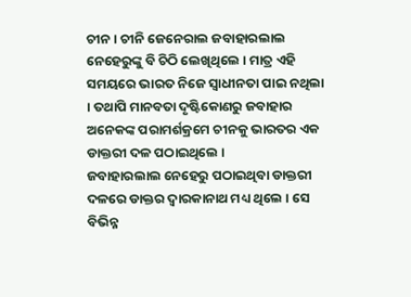ଚୀନ । ଚୀନି ଜେନେରାଲ ଜବାହାରଲାଲ ନେହେରୁଙ୍କୁ ବି ଚିଠି ଲେଖିଥିଲେ । ମାତ୍ର ଏହି ସମୟରେ ଭାରତ ନିଜେ ସ୍ୱାଧୀନତା ପାଇ ନଥିଲା । ତଥାପି ମାନବତା ଦୃଷ୍ଟିକୋଣରୁ ଜବାହାର ଅନେକଙ୍କ ପରାମର୍ଶକ୍ରମେ ଚୀନକୁ ଭାରତର ଏକ ଡାକ୍ତରୀ ଦଳ ପଠାଇଥିଲେ ।
ଜବାହାରଲାଲ ନେହେରୁ ପଠାଇଥିବା ଡାକ୍ତରୀ ଦଳରେ ଡାକ୍ତର ଦ୍ୱାରକାନାଥ ମଧ୍ୟ ଥିଲେ । ସେ ବିଭିନ୍ନ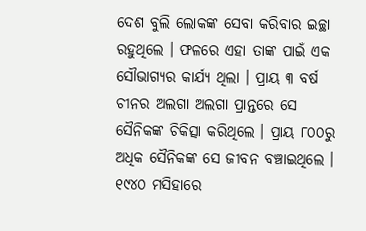ଦେଶ ବୁଲି ଲୋକଙ୍କ ସେବା କରିବାର ଇଚ୍ଛା ରହୁଥିଲେ । ଫଳରେ ଏହା ତାଙ୍କ ପାଇଁ ଏକ ସୌଭାଗ୍ୟର କାର୍ଯ୍ୟ ଥିଲା । ପ୍ରାୟ ୩ ବର୍ଷ ଚୀନର ଅଲଗା ଅଲଗା ପ୍ରାନ୍ତରେ ସେ ସୈନିକଙ୍କ ଚିକିତ୍ସା କରିଥିଲେ । ପ୍ରାୟ ୮୦୦ରୁ ଅଧିକ ସୈନିକଙ୍କ ସେ ଜୀବନ ବଞ୍ଚାଇଥିଲେ । ୧୯୪୦ ମସିହାରେ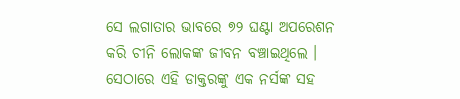ସେ ଲଗାତାର ଭାବରେ ୭୨ ଘଣ୍ଟା ଅପରେଶନ କରି ଚୀନି ଲୋକଙ୍କ ଜୀବନ ବଞ୍ଚାଇଥିଲେ । ସେଠାରେ ଏହି ଡାକ୍ତରଙ୍କୁ ଏକ ନର୍ସଙ୍କ ସହ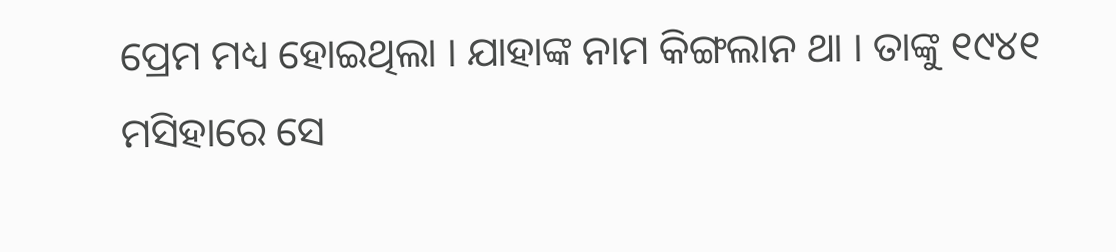ପ୍ରେମ ମଧ୍ୟ ହୋଇଥିଲା । ଯାହାଙ୍କ ନାମ କିଙ୍ଗଲାନ ଥା । ତାଙ୍କୁ ୧୯୪୧ ମସିହାରେ ସେ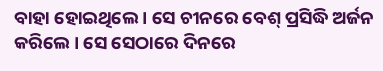ବାହା ହୋଇଥିଲେ । ସେ ଚୀନରେ ବେଶ୍ ପ୍ରସିଦ୍ଧି ଅର୍ଜନ କରିଲେ । ସେ ସେଠାରେ ଦିନରେ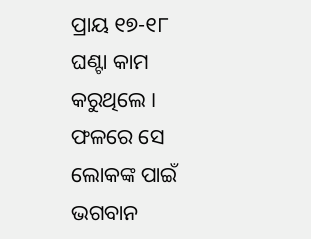ପ୍ରାୟ ୧୭-୧୮ ଘଣ୍ଟା କାମ କରୁଥିଲେ । ଫଳରେ ସେ ଲୋକଙ୍କ ପାଇଁ ଭଗବାନ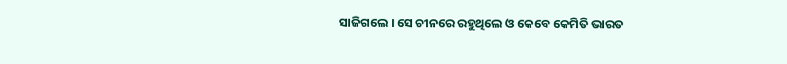ସାଜିଗଲେ । ସେ ଚୀନରେ ରହୁଥିଲେ ଓ କେବେ କେମିତି ଭାରତ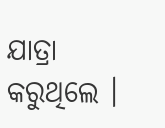ଯାତ୍ରା କରୁଥିଲେ ।